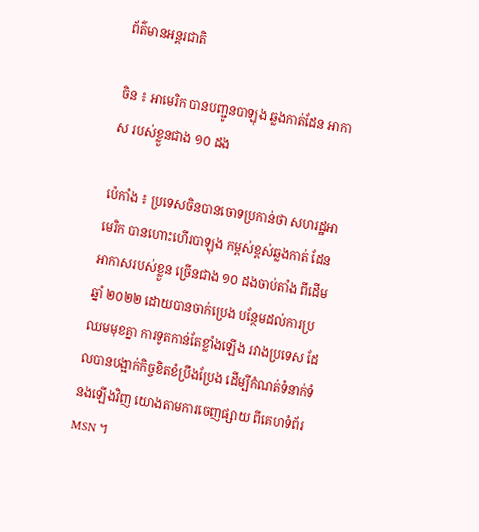ព័ត៌មានអន្តរជាតិ

ចិន ៖ អាមេរិក បានបញ្ជូនបាឡុង ឆ្លងកាត់ដែន អាកាស របស់ខ្លួនជាង ១០ ដង

ប៉េកាំង ៖ ប្រទេសចិនបានចោទប្រកាន់ថា សហរដ្ឋអាមេរិក បានហោះហើរបាឡុង កម្ពស់ខ្ពស់ឆ្លងកាត់ ដែនអាកាសរបស់ខ្លួន ច្រើនជាង ១០ ដងចាប់តាំង ពីដើមឆ្នាំ ២០២២ ដោយបានចាក់ប្រេង បន្ថែមដល់ការប្រឈមមុខគ្នា ការទូតកាន់តែខ្លាំងឡើង រវាងប្រទេស ដែលបានបង្អាក់កិច្ចខិតខំប្រឹងប្រែង ដើម្បីកំណត់ទំនាក់ទំនងឡើងវិញ យោងតាមការចេញផ្សាយ ពីគេហទំព័រ MSN ។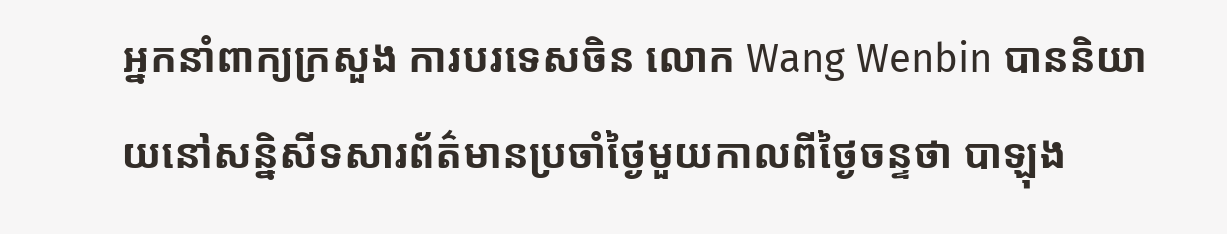អ្នកនាំពាក្យក្រសួង ការបរទេសចិន លោក Wang Wenbin បាននិយាយនៅសន្និសីទសារព័ត៌មានប្រចាំថ្ងៃមួយកាលពីថ្ងៃចន្ទថា បាឡុង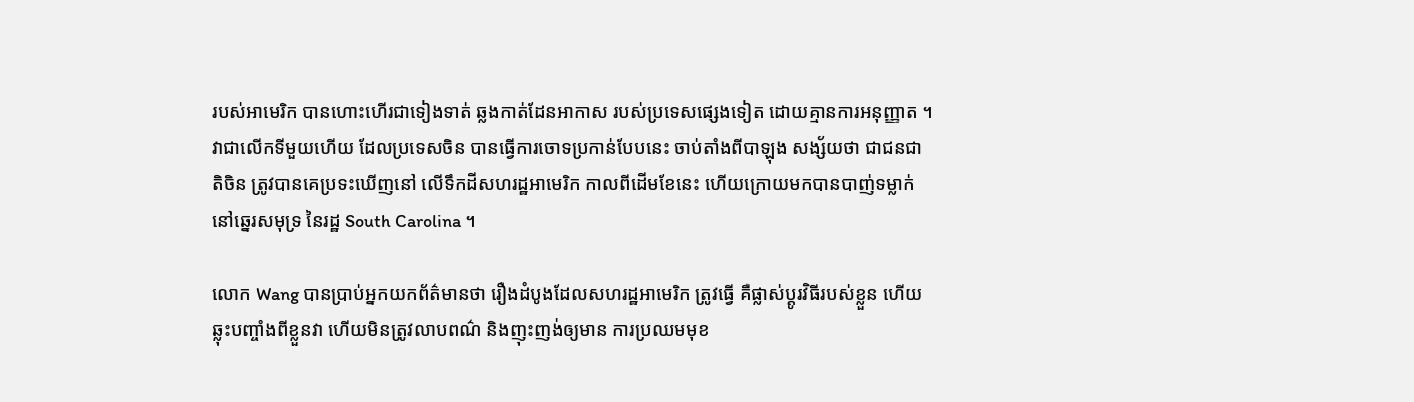របស់អាមេរិក បានហោះហើរជាទៀងទាត់ ឆ្លងកាត់ដែនអាកាស របស់ប្រទេសផ្សេងទៀត ដោយគ្មានការអនុញ្ញាត ។ វាជាលើកទីមួយហើយ ដែលប្រទេសចិន បានធ្វើការចោទប្រកាន់បែបនេះ ចាប់តាំងពីបាឡុង សង្ស័យថា ជាជនជាតិចិន ត្រូវបានគេប្រទះឃើញនៅ លើទឹកដីសហរដ្ឋអាមេរិក កាលពីដើមខែនេះ ហើយក្រោយមកបានបាញ់ទម្លាក់នៅឆ្នេរសមុទ្រ នៃរដ្ឋ South Carolina ។

លោក Wang បានប្រាប់អ្នកយកព័ត៌មានថា រឿងដំបូងដែលសហរដ្ឋអាមេរិក ត្រូវធ្វើ គឺផ្លាស់ប្តូរវិធីរបស់ខ្លួន ហើយឆ្លុះបញ្ចាំងពីខ្លួនវា ហើយមិនត្រូវលាបពណ៌ និងញុះញង់ឲ្យមាន ការប្រឈមមុខ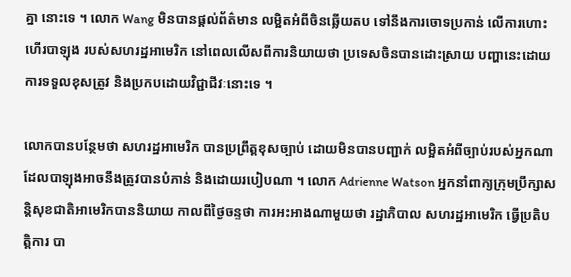គ្នា នោះទេ ។ លោក Wang មិនបានផ្តល់ព័ត៌មាន លម្អិតអំពីចិនឆ្លើយតប ទៅនឹងការចោទប្រកាន់ លើការហោះហើរបាឡុង របស់សហរដ្ឋអាមេរិក នៅពេលលើសពីការនិយាយថា ប្រទេសចិនបានដោះស្រាយ បញ្ហានេះដោយការទទួលខុសត្រូវ និងប្រកបដោយវិជ្ជាជីវៈនោះទេ ។

លោកបានបន្ថែមថា សហរដ្ឋអាមេរិក បានប្រព្រឹត្តខុសច្បាប់ ដោយមិនបានបញ្ជាក់ លម្អិតអំពីច្បាប់របស់អ្នកណា ដែលបាឡុងអាចនឹងត្រូវបានបំភាន់ និងដោយរបៀបណា ។ លោក Adrienne Watson អ្នកនាំពាក្យក្រុមប្រឹក្សាសន្តិសុខជាតិអាមេរិកបាននិយាយ កាលពីថ្ងៃចន្ទថា ការអះអាងណាមួយថា រដ្ឋាភិបាល សហរដ្ឋអាមេរិក ធ្វើប្រតិបត្តិការ បា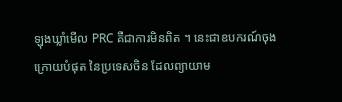ឡុងឃ្លាំមើល PRC គឺជាការមិនពិត ។ នេះជាឧបករណ៍ចុងក្រោយបំផុត នៃប្រទេសចិន ដែលព្យាយាម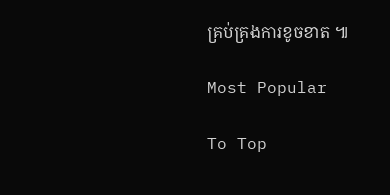គ្រប់គ្រងការខូចខាត ៕

Most Popular

To Top